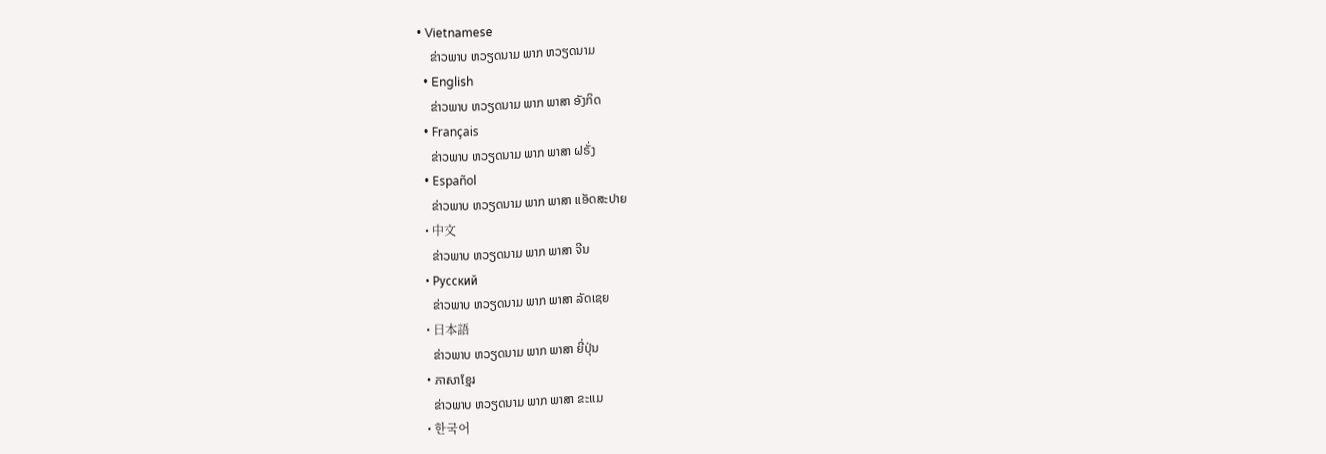• Vietnamese
    ຂ່າວພາບ ຫວຽດນາມ ພາກ ຫວຽດນາມ
  • English
    ຂ່າວພາບ ຫວຽດນາມ ພາກ ພາສາ ອັງກິດ
  • Français
    ຂ່າວພາບ ຫວຽດນາມ ພາກ ພາສາ ຝຣັ່ງ
  • Español
    ຂ່າວພາບ ຫວຽດນາມ ພາກ ພາສາ ແອັດສະປາຍ
  • 中文
    ຂ່າວພາບ ຫວຽດນາມ ພາກ ພາສາ ຈີນ
  • Русский
    ຂ່າວພາບ ຫວຽດນາມ ພາກ ພາສາ ລັດເຊຍ
  • 日本語
    ຂ່າວພາບ ຫວຽດນາມ ພາກ ພາສາ ຍີ່ປຸ່ນ
  • ភាសាខ្មែរ
    ຂ່າວພາບ ຫວຽດນາມ ພາກ ພາສາ ຂະແມ
  • 한국어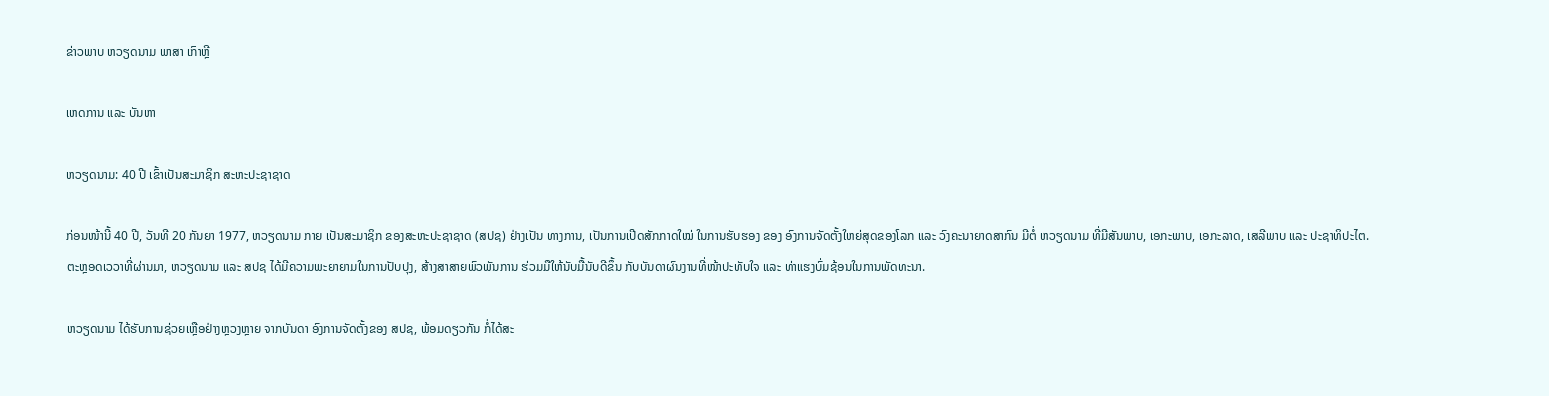ຂ່າວພາບ ຫວຽດນາມ ພາສາ ເກົາຫຼີ

ເຫດການ ແລະ ບັນຫາ

ຫວຽດນາມ: 40 ປີ ເຂົ້າເປັນສະມາຊິກ ສະຫະປະຊາຊາດ

ກ່ອນໜ້ານີ້ 40 ປີ, ວັນທີ 20 ກັນຍາ 1977, ຫວຽດນາມ ກາຍ ເປັນສະມາຊິກ ຂອງສະຫະປະຊາຊາດ (ສປຊ) ຢ່າງເປັນ ທາງການ, ເປັນການເປີດສັກກາດໃໝ່ ໃນການຮັບຮອງ ຂອງ ອົງການຈັດຕັ້ງໃຫຍ່ສຸດຂອງໂລກ ແລະ ວົງຄະນາຍາດສາກົນ ມີຕໍ່ ຫວຽດນາມ ທີ່ມີສັນພາບ, ເອກະພາບ, ເອກະລາດ, ເສລີພາບ ແລະ ປະຊາທິປະໄຕ.
ຕະຫຼອດເວວາທີ່ຜ່ານມາ, ຫວຽດນາມ ແລະ ສປຊ ໄດ້ມີຄວາມພະຍາຍາມໃນການປັບປຸງ, ສ້າງສາສາຍພົວພັນການ ຮ່ວມມືໃຫ້ນັບມື້ນັບດີຂຶ້ນ ກັບບັນດາຜົນງານທີ່ໜ້າປະທັບໃຈ ແລະ ທ່າແຮງບົ່ມຊ້ອນໃນການພັດທະນາ.

ຫວຽດນາມ ໄດ້ຮັບການຊ່ວຍເຫຼືອຢ່າງຫຼວງຫຼາຍ ຈາກບັນດາ ອົງການຈັດຕັ້ງຂອງ ສປຊ, ພ້ອມດຽວກັນ ກໍ່ໄດ້ສະ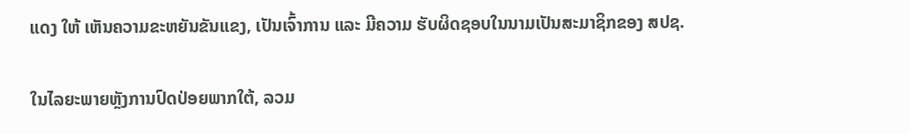ແດງ ໃຫ້ ເຫັນຄວາມຂະຫຍັນຂັນແຂງ, ເປັນເຈົ້າການ ແລະ ມີຄວາມ ຮັບຜິດຊອບໃນນາມເປັນສະມາຊິກຂອງ ສປຊ.

ໃນໄລຍະພາຍຫຼັງການປົດປ່ອຍພາກໃຕ້, ລວມ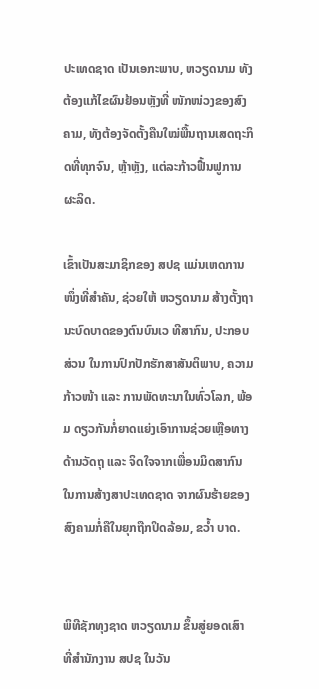ປະເທດຊາດ ເປັນເອກະພາບ, ຫວຽດນາມ ທັງຕ້ອງແກ້ໄຂຜົນຢ້ອນຫຼັງທີ່ ໜັກໜ່ວງຂອງສົງຄາມ, ທັງຕ້ອງຈັດຕັ້ງຄືນໃໝ່ພື້ນຖານເສດຖະກິດທີ່ທຸກຈົນ, ຫຼ້າຫຼັງ, ແຕ່ລະກ້າວຟື້ນຟູການຜະລິດ.

ເຂົ້າເປັນສະມາຊິກຂອງ ສປຊ ແມ່ນເຫດການໜຶ່ງທີ່ສຳຄັນ, ຊ່ວຍໃຫ້ ຫວຽດນາມ ສ້າງຕັ້ງຖານະບົດບາດຂອງຕົນບົນເວ ທີສາກົນ, ປະກອບສ່ວນ ໃນການປົກປັກຮັກສາສັນຕິພາບ, ຄວາມກ້າວໜ້າ ແລະ ການພັດທະນາໃນທົ່ວໂລກ, ພ້ອມ ດຽວກັນກໍ່ຍາດແຍ່ງເອົາການຊ່ວຍເຫຼືອທາງດ້ານວັດຖຸ ແລະ ຈິດໃຈຈາກເພື່ອນມິດສາກົນ ໃນການສ້າງສາປະເທດຊາດ ຈາກຜົນຮ້າຍຂອງສົງຄາມກໍ່ຄືໃນຍຸກຖືກປິດລ້ອມ, ຂວ້ຳ ບາດ.


ພິທີຊັກທຸງຊາດ ຫວຽດນາມ ຂຶ້ນສູ່ຍອດເສົາ ທີ່ສຳນັກງານ ສປຊ ໃນວັນ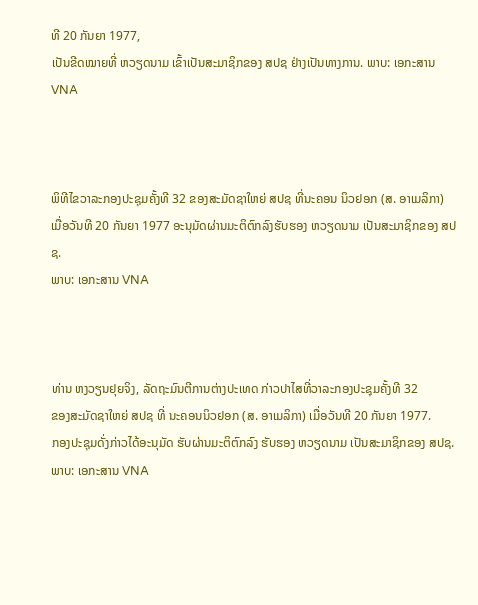ທີ 20 ກັນຍາ 1977,
ເປັນຂີດໝາຍທີ່ ຫວຽດນາມ ເຂົ້າເປັນສະມາຊິກຂອງ ສປຊ ຢ່າງເປັນທາງການ. ພາບ: ເອກະສານ VNA



ພິທີໄຂວາລະກອງປະຊຸມຄັ້ງທີ 32 ຂອງສະມັດຊາໃຫຍ່ ສປຊ ທີ່ນະຄອນ ນິວຢອກ (ສ. ອາເມລິກາ)
ເມື່ອວັນທີ 20 ກັນຍາ 1977 ອະນຸມັດຜ່ານມະຕິຕົກລົງຮັບຮອງ ຫວຽດນາມ ເປັນສະມາຊິກຂອງ ສປຊ.
ພາບ: ເອກະສານ VNA



ທ່ານ ຫງວຽນຢຸຍຈິງ, ລັດຖະມົນຕີການຕ່າງປະເທດ ກ່າວປາໄສທີ່ວາລະກອງປະຊຸມຄັ້ງທີ 32
ຂອງສະມັດຊາໃຫຍ່ ສປຊ ທີ່ ນະຄອນນິວຢອກ (ສ. ອາເມລິກາ) ເມື່ອວັນທີ 20 ກັນຍາ 1977.
ກອງປະຊຸມດັ່ງກ່າວໄດ້ອະນຸມັດ ຮັບຜ່ານມະຕິຕົກລົງ ຮັບຮອງ ຫວຽດນາມ ເປັນສະມາຊິກຂອງ ສປຊ.
ພາບ: ເອກະສານ VNA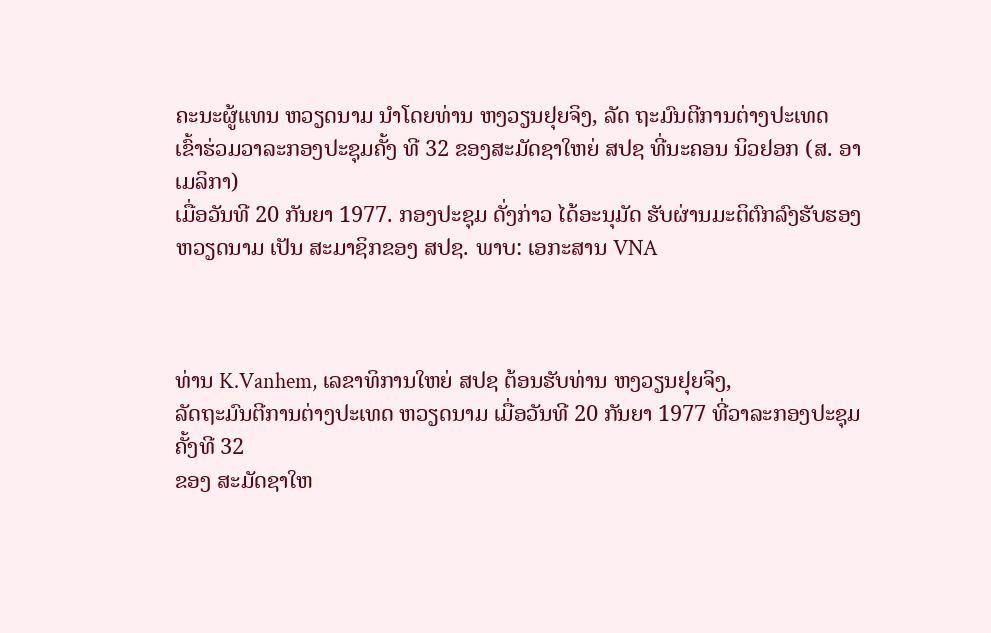ຄະນະຜູ້ແທນ ຫວຽດນາມ ນຳໂດຍທ່ານ ຫງວຽນຢຸຍຈິງ, ລັດ ຖະມົນຕີການຕ່າງປະເທດ
ເຂົ້າຮ່ວມວາລະກອງປະຊຸມຄັ້ງ ທີ 32 ຂອງສະມັດຊາໃຫຍ່ ສປຊ ທີ່ນະຄອນ ນິວຢອກ (ສ. ອາເມລິກາ)
ເມື່ອວັນທີ 20 ກັນຍາ 1977. ກອງປະຊຸມ ດັ່ງກ່າວ ໄດ້ອະນຸມັດ ຮັບຜ່ານມະຕິຕົກລົງຮັບຮອງ
ຫວຽດນາມ ເປັນ ສະມາຊິກຂອງ ສປຊ. ພາບ: ເອກະສານ VNA



ທ່ານ K.Vanhem, ເລຂາທິການໃຫຍ່ ສປຊ ຕ້ອນຮັບທ່ານ ຫງວຽນຢຸຍຈິງ,
ລັດຖະມົນຕີການຕ່າງປະເທດ ຫວຽດນາມ ເມື່ອວັນທີ 20 ກັນຍາ 1977 ທີ່ວາລະກອງປະຊຸມຄັ້ງທີ 32
ຂອງ ສະມັດຊາໃຫ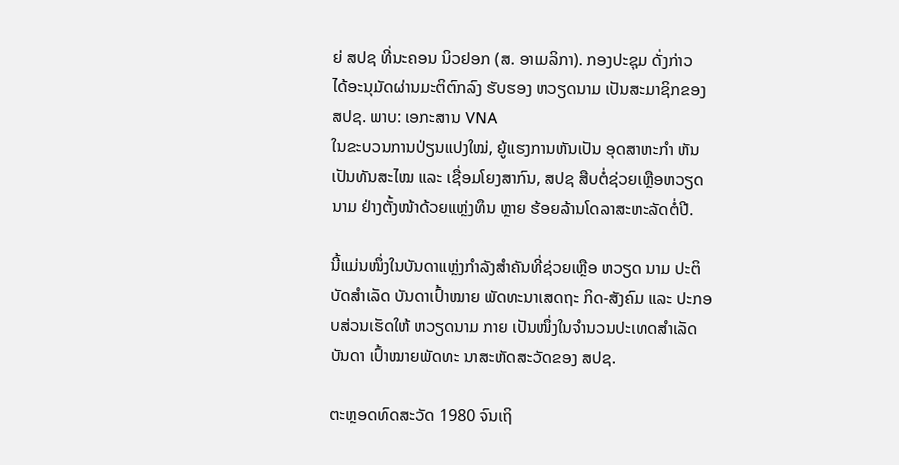ຍ່ ສປຊ ທີ່ນະຄອນ ນິວຢອກ (ສ. ອາເມລິກາ). ກອງປະຊຸມ ດັ່ງກ່າວ
ໄດ້ອະນຸມັດຜ່ານມະຕິຕົກລົງ ຮັບຮອງ ຫວຽດນາມ ເປັນສະມາຊິກຂອງ ສປຊ. ພາບ: ເອກະສານ VNA
ໃນຂະບວນການປ່ຽນແປງໃໝ່, ຍູ້ແຮງການຫັນເປັນ ອຸດສາຫະກຳ ຫັນເປັນທັນສະໄໝ ແລະ ເຊື່ອມໂຍງສາກົນ, ສປຊ ສືບຕໍ່ຊ່ວຍເຫຼືອຫວຽດນາມ ຢ່າງຕັ້ງໜ້າດ້ວຍແຫຼ່ງທຶນ ຫຼາຍ ຮ້ອຍລ້ານໂດລາສະຫະລັດຕໍ່ປີ.

ນີ້ແມ່ນໜຶ່ງໃນບັນດາແຫຼ່ງກຳລັງສຳຄັນທີ່ຊ່ວຍເຫຼືອ ຫວຽດ ນາມ ປະຕິບັດສຳເລັດ ບັນດາເປົ້າໝາຍ ພັດທະນາເສດຖະ ກິດ-ສັງຄົມ ແລະ ປະກອບສ່ວນເຮັດໃຫ້ ຫວຽດນາມ ກາຍ ເປັນໜຶ່ງໃນຈຳນວນປະເທດສຳເລັດບັນດາ ເປົ້າໝາຍພັດທະ ນາສະຫັດສະວັດຂອງ ສປຊ.

ຕະຫຼອດທົດສະວັດ 1980 ຈົນເຖິ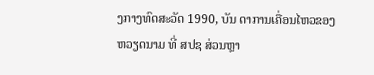ງກາງທົດສະວັດ 1990, ບັນ ດາການເຄື່ອນໄຫວຂອງ ຫວຽດນາມ ທີ່ ສປຊ ສ່ວນຫຼາ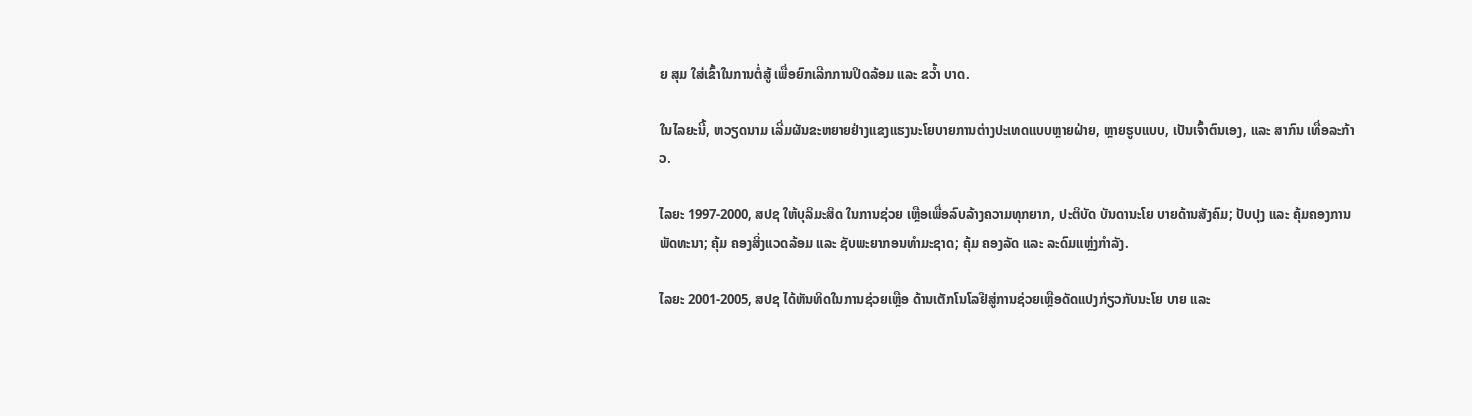ຍ ສຸມ ໃສ່ເຂົ້າໃນການຕໍ່ສູ້ ເພື່ອຍົກເລີກການປິດລ້ອມ ແລະ ຂວ້ຳ ບາດ.

ໃນໄລຍະນີ້, ຫວຽດນາມ ເລີ່ມຜັນຂະຫຍາຍຢ່າງແຂງແຮງນະໂຍບາຍການຕ່າງປະເທດແບບຫຼາຍຝ່າຍ, ຫຼາຍຮູບແບບ, ເປັນເຈົ້າຕົນເອງ, ແລະ ສາກົນ ເທື່ອລະກ້າວ.

ໄລຍະ 1997-2000, ສປຊ ໃຫ້ບຸລິມະສິດ ໃນການຊ່ວຍ ເຫຼືອເພື່ອລົບລ້າງຄວາມທຸກຍາກ, ປະຕິບັດ ບັນດານະໂຍ ບາຍດ້ານສັງຄົມ; ປັບປຸງ ແລະ ຄຸ້ມຄອງການພັດທະນາ; ຄຸ້ມ ຄອງສິ່ງແວດລ້ອມ ແລະ ຊັບພະຍາກອນທຳມະຊາດ; ຄຸ້ມ ຄອງລັດ ແລະ ລະດົມແຫຼ່ງກຳລັງ.

ໄລຍະ 2001-2005, ສປຊ ໄດ້ຫັນທິດໃນການຊ່ວຍເຫຼືອ ດ້ານເຕັກໂນໂລຢີສູ່ການຊ່ວຍເຫຼືອດັດແປງກ່ຽວກັບນະໂຍ ບາຍ ແລະ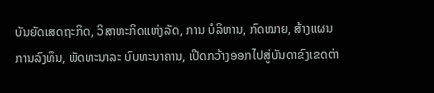ບັນຍັດເສດຖະກິດ, ວິສາຫະກິດແຫ່ງລັດ, ການ ບໍລິຫານ, ກົດໝາຍ, ສ້າງແຜນການລົງທຶນ, ພັດທະນາລະ ບົບທະນາຄານ, ເປີດກວ້າງອອກໄປສູ່ບັນດາຂົງເຂດຕ່າ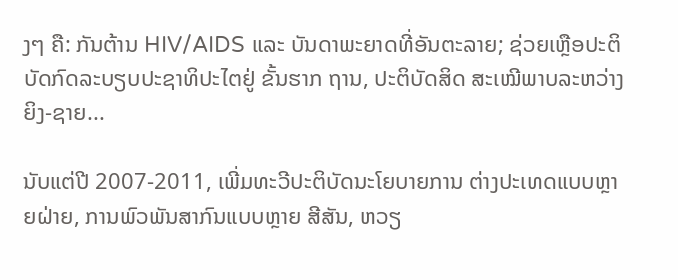ງໆ ຄື: ກັນຕ້ານ HIV/AIDS ແລະ ບັນດາພະຍາດທີ່ອັນຕະລາຍ; ຊ່ວຍເຫຼືອປະຕິບັດກົດລະບຽບປະຊາທິປະໄຕຢູ່ ຂັ້ນຮາກ ຖານ, ປະຕິບັດສິດ ສະເໝີພາບລະຫວ່າງຍິງ-ຊາຍ...

ນັບແຕ່ປີ 2007-2011, ເພີ່ມທະວີປະຕິບັດນະໂຍບາຍການ ຕ່າງປະເທດແບບຫຼາຍຝ່າຍ, ການພົວພັນສາກົນແບບຫຼາຍ ສີສັນ, ຫວຽ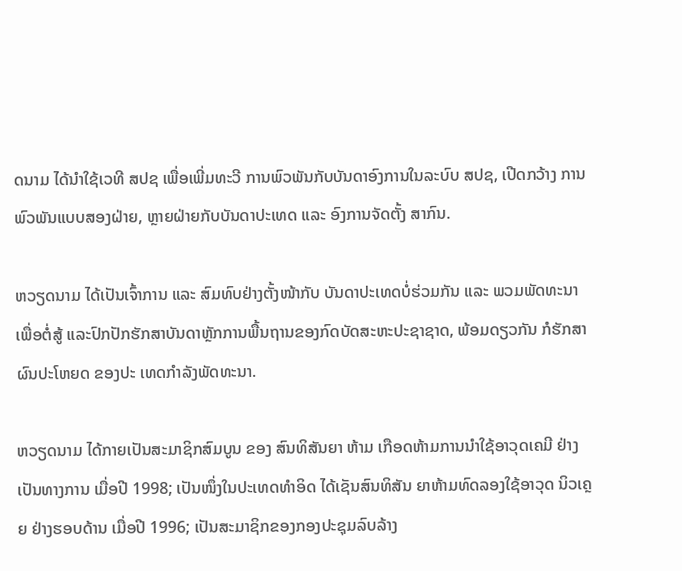ດນາມ ໄດ້ນຳໃຊ້ເວທີ ສປຊ ເພື່ອເພີ່ມທະວີ ການພົວພັນກັບບັນດາອົງການໃນລະບົບ ສປຊ, ເປີດກວ້າງ ການພົວພັນແບບສອງຝ່າຍ, ຫຼາຍຝ່າຍກັບບັນດາປະເທດ ແລະ ອົງການຈັດຕັ້ງ ສາກົນ.

ຫວຽດນາມ ໄດ້ເປັນເຈົ້າການ ແລະ ສົມທົບຢ່າງຕັ້ງໜ້າກັບ ບັນດາປະເທດບໍ່ຮ່ວມກັນ ແລະ ພວມພັດທະນາ ເພື່ອຕໍ່ສູ້ ແລະປົກປັກຮັກສາບັນດາຫຼັກການພື້ນຖານຂອງກົດບັດສະຫະປະຊາຊາດ, ພ້ອມດຽວກັນ ກໍຮັກສາຜົນປະໂຫຍດ ຂອງປະ ເທດກຳລັງພັດທະນາ.

ຫວຽດນາມ ໄດ້ກາຍເປັນສະມາຊິກສົມບູນ ຂອງ ສົນທິສັນຍາ ຫ້າມ ເກືອດຫ້າມການນຳໃຊ້ອາວຸດເຄມີ ຢ່າງເປັນທາງການ ເມື່ອປີ 1998; ເປັນໜຶ່ງໃນປະເທດທຳອິດ ໄດ້ເຊັນສົນທິສັນ ຍາຫ້າມທົດລອງໃຊ້ອາວຸດ ນິວເຄຼຍ ຢ່າງຮອບດ້ານ ເມື່ອປີ 1996; ເປັນສະມາຊິກຂອງກອງປະຊຸມລົບລ້າງ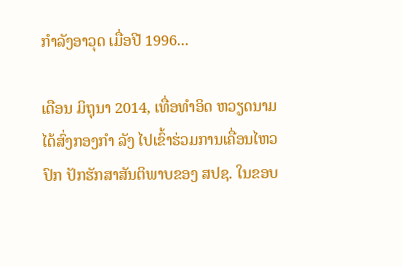ກຳລັງອາວຸດ ເມື່ອປີ 1996...

ເດືອນ ມິຖຸນາ 2014, ເທື່ອທຳອິດ ຫວຽດນາມ ໄດ້ສົ່ງກອງກຳ ລັງ ໄປເຂົ້າຮ່ວມການເຄື່ອນໄຫວປົກ ປັກຮັກສາສັນຕິພາບຂອງ ສປຊ. ໃນຂອບ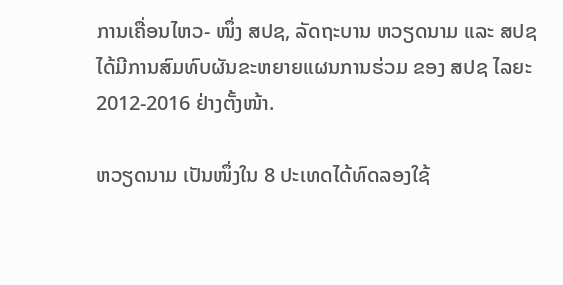ການເຄື່ອນໄຫວ- ໜຶ່ງ ສປຊ, ລັດຖະບານ ຫວຽດນາມ ແລະ ສປຊ ໄດ້ມີການສົມທົບຜັນຂະຫຍາຍແຜນການຮ່ວມ ຂອງ ສປຊ ໄລຍະ 2012-2016 ຢ່າງຕັ້ງໜ້າ.

ຫວຽດນາມ ເປັນໜຶ່ງໃນ 8 ປະເທດໄດ້ທົດລອງໃຊ້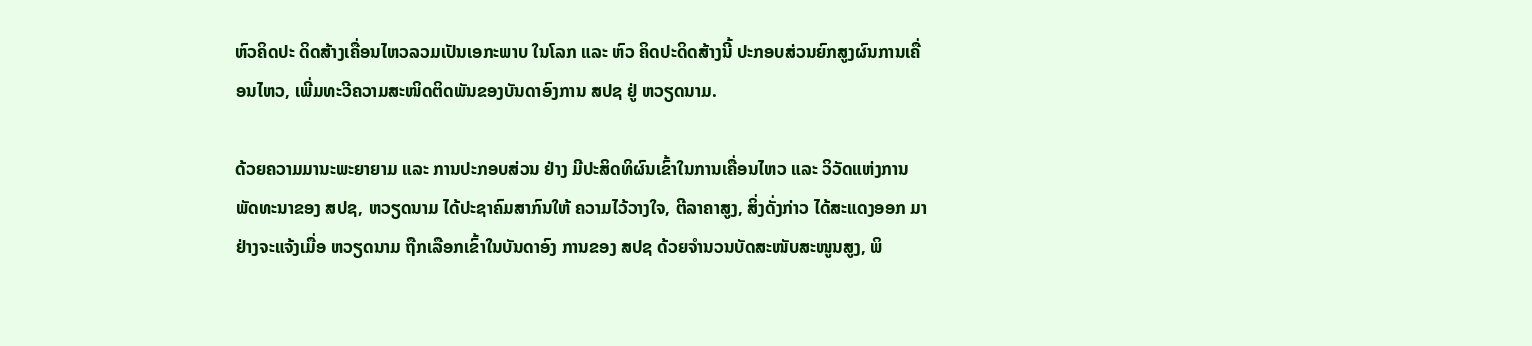ຫົວຄິດປະ ດິດສ້າງເຄື່ອນໄຫວລວມເປັນເອກະພາບ ໃນໂລກ ແລະ ຫົວ ຄິດປະດິດສ້າງນີ້ ປະກອບສ່ວນຍົກສູງຜົນການເຄື່ອນໄຫວ, ເພີ່ມທະວີຄວາມສະໜິດຕິດພັນຂອງບັນດາອົງການ ສປຊ ຢູ່ ຫວຽດນາມ.

ດ້ວຍຄວາມມານະພະຍາຍາມ ແລະ ການປະກອບສ່ວນ ຢ່າງ ມີປະສິດທິຜົນເຂົ້າໃນການເຄື່ອນໄຫວ ແລະ ວິວັດແຫ່ງການ ພັດທະນາຂອງ ສປຊ, ຫວຽດນາມ ໄດ້ປະຊາຄົມສາກົນໃຫ້ ຄວາມໄວ້ວາງໃຈ, ຕີລາຄາສູງ, ສິ່ງດັ່ງກ່າວ ໄດ້ສະແດງອອກ ມາຢ່າງຈະແຈ້ງເມື່ອ ຫວຽດນາມ ຖືກເລືອກເຂົ້າໃນບັນດາອົງ ການຂອງ ສປຊ ດ້ວຍຈຳນວນບັດສະໜັບສະໜູນສູງ, ພິ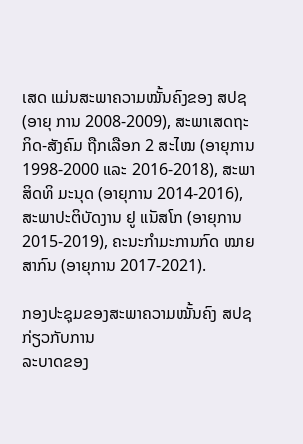ເສດ ແມ່ນສະພາຄວາມໝັ້ນຄົງຂອງ ສປຊ (ອາຍຸ ການ 2008-2009), ສະພາເສດຖະກິດ-ສັງຄົມ ຖືກເລືອກ 2 ສະໄໝ (ອາຍຸການ 1998-2000 ແລະ 2016-2018), ສະພາສິດທິ ມະນຸດ (ອາຍຸການ 2014-2016), ສະພາປະຕິບັດງານ ຢູ ແນັສໂກ (ອາຍຸການ 2015-2019), ຄະນະກຳມະການກົດ ໝາຍສາກົນ (ອາຍຸການ 2017-2021).

ກອງປະຊຸມຂອງສະພາຄວາມໝັ້ນຄົງ ສປຊ ກ່ຽວກັບການ
ລະບາດຂອງ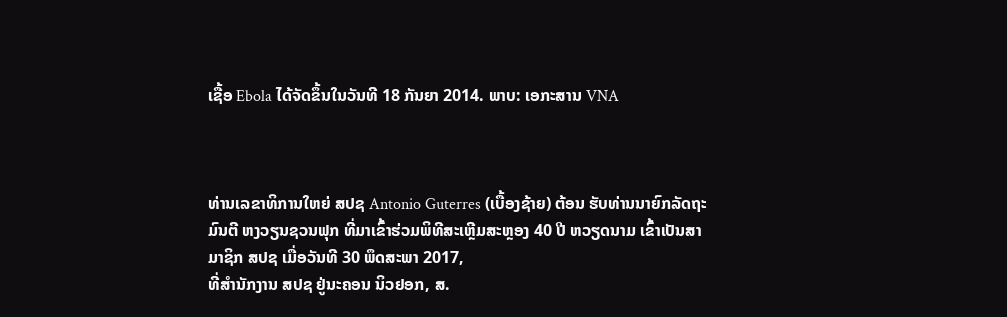ເຊື້ອ Ebola ໄດ້ຈັດຂຶ້ນໃນວັນທີ 18 ກັນຍາ 2014. ພາບ: ເອກະສານ VNA



ທ່ານເລຂາທິການໃຫຍ່ ສປຊ Antonio Guterres (ເບື້ອງຊ້າຍ) ຕ້ອນ ຮັບທ່ານນາຍົກລັດຖະມົນຕີ ຫງວຽນຊວນຟຸກ ທີ່ມາເຂົ້າຮ່ວມພິທີສະເຫຼີມສະຫຼອງ 40 ປີ ຫວຽດນາມ ເຂົ້າເປັນສາມາຊິກ ສປຊ ເມື່ອວັນທີ 30 ພຶດສະພາ 2017,
ທີ່ສຳນັກງານ ສປຊ ຢູ່ນະຄອນ ນິວຢອກ, ສ.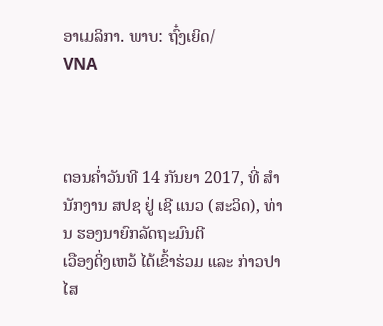ອາເມລິກາ. ພາບ: ຖົ໋ງເຍິດ/
VNA



ຕອນຄ່ຳວັນທີ 14 ກັນຍາ 2017, ທີ່ ສຳນັກງານ ສປຊ ຢູ່ ເຊີ ແນວ (ສະວິດ), ທ່ານ ຮອງນາຍົກລັດຖະມົນຕີ
ເວືອງດິ່ງເຫວ້ ໄດ້ເຂົ້າຮ່ວມ ແລະ ກ່າວປາໄສ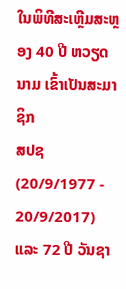ໃນພິທີສະເຫຼີມສະຫຼອງ 40 ປີ ຫວຽດນາມ ເຂົ້າເປັນສະມາຊິກ
ສປຊ
(20/9/1977 - 20/9/2017) ແລະ 72 ປີ ວັນຊາ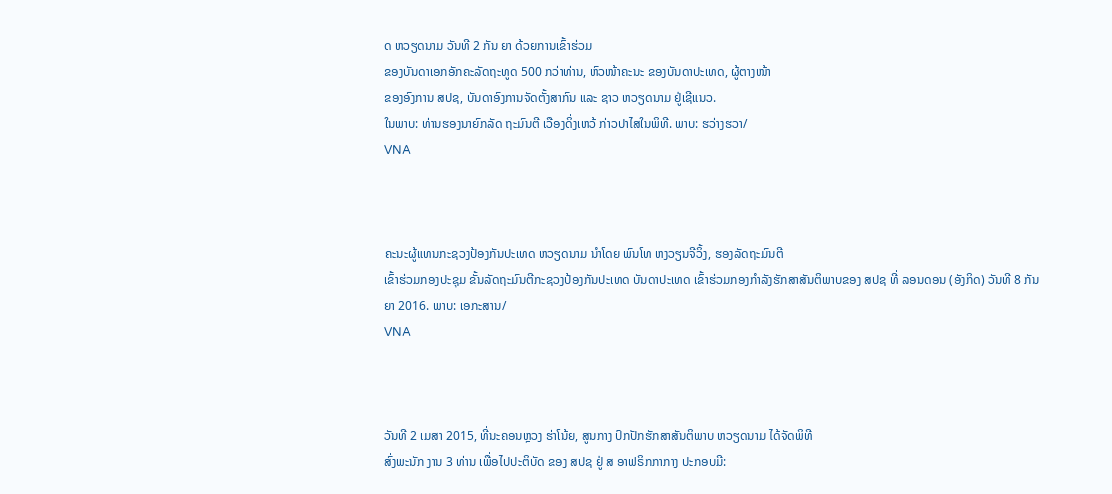ດ ຫວຽດນາມ ວັນທີ 2 ກັນ ຍາ ດ້ວຍການເຂົ້າຮ່ວມ
ຂອງບັນດາເອກອັກຄະລັດຖະທູດ 500 ກວ່າທ່ານ, ຫົວໜ້າຄະນະ ຂອງບັນດາປະເທດ, ຜູ້ຕາງໜ້າ
ຂອງອົງການ ສປຊ, ບັນດາອົງການຈັດຕັ້ງສາກົນ ແລະ ຊາວ ຫວຽດນາມ ຢູ່ເຊີແນວ.
ໃນພາບ: ທ່ານຮອງນາຍົກລັດ ຖະມົນຕີ ເວືອງດິ່ງເຫວ້ ກ່າວປາໄສໃນພິທີ. ພາບ: ຮວ່າງຮວາ/
VNA



ຄະນະຜູ້ແທນກະຊວງປ້ອງກັນປະເທດ ຫວຽດນາມ ນຳໂດຍ ພົນໂທ ຫງວຽນຈີວິ້ງ, ຮອງລັດຖະມົນຕີ
ເຂົ້າຮ່ວມກອງປະຊຸມ ຂັ້ນລັດຖະມົນຕີກະຊວງປ້ອງກັນປະເທດ ບັນດາປະເທດ ເຂົ້າຮ່ວມກອງກຳລັງຮັກສາສັນຕິພາບຂອງ ສປຊ ທີ່ ລອນດອນ (ອັງກິດ) ວັນທີ 8 ກັນຍາ 2016. ພາບ: ເອກະສານ/
VNA



ວັນທີ 2 ເມສາ 2015, ທີ່ນະຄອນຫຼວງ ຮ່າໂນ້ຍ, ສູນກາງ ປົກປັກຮັກສາສັນຕິພາບ ຫວຽດນາມ ໄດ້ຈັດພິທີ
ສົ່ງພະນັກ ງານ 3 ທ່ານ ເພື່ອໄປປະຕິບັດ ຂອງ ສປຊ ຢູ່ ສ ອາຟຣິກກາກາງ ປະກອບມີ: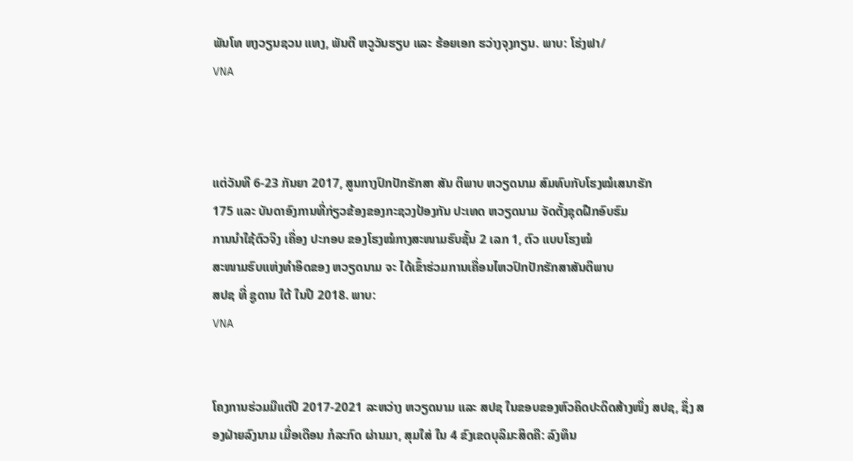ພັນໂທ ຫງວຽນຊວນ ແທງ, ພັນຕີ ຫວູວັນຮຽບ ແລະ ຮ້ອຍເອກ ຮວ່າງຈຸງກຽນ. ພາບ: ໂຮ່ງຟາ/
VNA



ແຕ່ວັນທີ 6-23 ກັນຍາ 2017, ສູນກາງປົກປັກຮັກສາ ສັນ ຕິພາບ ຫວຽດນາມ ສົມທົບກັບໂຮງໝໍເສນາຮັກ
175 ແລະ ບັນດາອົງການທີ່ກ່ຽວຂ້ອງຂອງກະຊວງປ້ອງກັນ ປະເທດ ຫວຽດນາມ ຈັດຕັ້ງຊຸດຝືກອົບຮົມ
ການນຳໃຊ້ຕົວຈິງ ເຄື່ອງ ປະກອບ ຂອງໂຮງໝໍກາງສະໜາມຮົບຊັ້ນ 2 ເລກ 1, ຕົວ ແບບໂຮງໝໍ
ສະໜາມຮົບແຫ່ງທຳອິດຂອງ ຫວຽດນາມ ຈະ ໄດ້ເຂົ້າຮ່ວມການເຄື່ອນໄຫວປົກປັກຮັກສາສັນຕິພາບ
ສປຊ ທີ່ ຊູດານ ໃຕ້ ໃນປີ 2018. ພາບ:
VNA


ໂຄງການຮ່ວມມືແຕ່ປີ 2017-2021 ລະຫວ່າງ ຫວຽດນາມ ແລະ ສປຊ ໃນຂອບຂອງຫົວຄິດປະດິດສ້າງໜຶ່ງ ສປຊ, ຊຶ່ງ ສອງຝ່າຍລົງນາມ ເມື່ອເດືອນ ກໍລະກົດ ຜ່ານມາ, ສຸມໃສ່ ໃນ 4 ຂົງເຂດບຸລິມະສິດຄື: ລົງທຶນ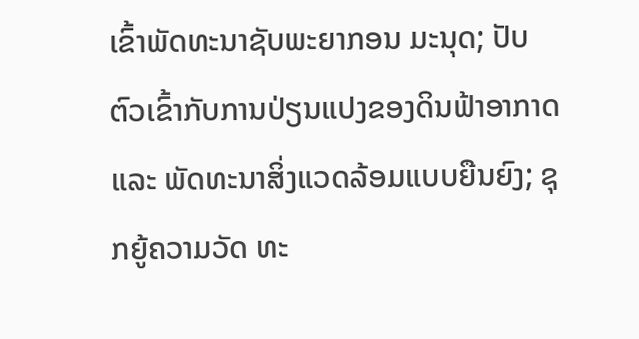ເຂົ້າພັດທະນາຊັບພະຍາກອນ ມະນຸດ; ປັບຕົວເຂົ້າກັບການປ່ຽນແປງຂອງດິນຟ້າອາກາດ ແລະ ພັດທະນາສິ່ງແວດລ້ອມແບບຍືນຍົງ; ຊຸກຍູ້ຄວາມວັດ ທະ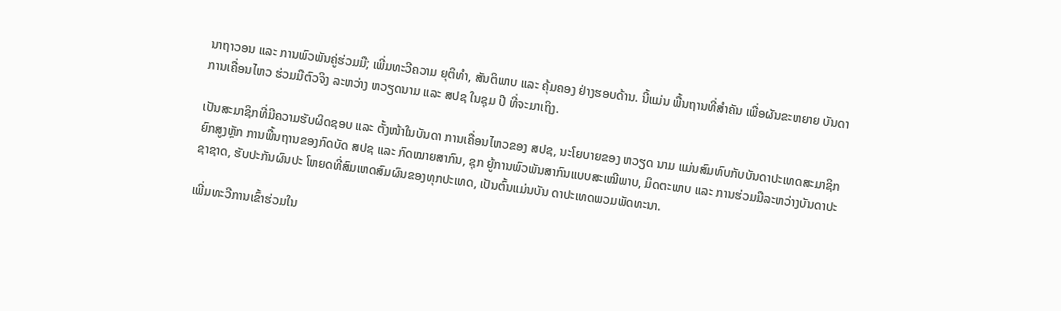ນາຖາວອນ ແລະ ການພົວພັນຄູ່ຮ່ວມມື; ເພີ່ມທະວີຄວາມ ຍຸຕິທຳ, ສັນຕິພາບ ແລະ ຄຸ້ມຄອງ ຢ່າງຮອບດ້ານ. ນີ້ແມ່ນ ພື້ນຖານທີ່ສຳຄັນ ເພື່ອຜັນຂະຫຍາຍ ບັນດາການເຄື່ອນໄຫວ ຮ່ວມມືຕົວຈິງ ລະຫວ່າງ ຫວຽດນາມ ແລະ ສປຊ ໃນຊຸມ ປີ ທີ່ຈະມາເຖິງ.

ເປັນສະມາຊິກທີ່ມີຄວາມຮັບຜິດຊອບ ແລະ ຕັ້ງໜ້າໃນບັນດາ ການເຄື່ອນໄຫວຂອງ ສປຊ, ນະໂຍບາຍຂອງ ຫວຽດ ນາມ ແມ່ນສົມທົບກັບບັນດາປະເທດສະມາຊິກ ຍົກສູງຫຼັກ ການພື້ນຖານຂອງກົດບັດ ສປຊ ແລະ ກົດໝາຍສາກົນ, ຊຸກ ຍູ້ການພົວພັນສາກົນແບບສະເໝີພາບ, ມິດຕະພາບ ແລະ ການຮ່ວມມືລະຫວ່າງບັນດາປະຊາຊາດ, ຮັບປະກັນຜົນປະ ໂຫຍດທີ່ສົມເຫດສົມຜົນຂອງທຸກປະເທດ, ເປັນຕົ້ນແມ່ນບັນ ດາປະເທດພວມພັດທະນາ.

ເພີ່ມທະວີການເຂົ້າຮ່ວມໃນ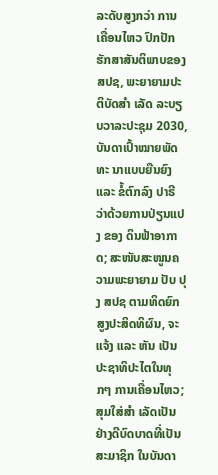ລະດັບສູງກວ່າ ການເຄື່ອນໄຫວ ປົກປັກຮັກສາສັນຕິພາບຂອງ ສປຊ, ພະຍາຍາມປະຕິບັດສຳ ເລັດ ລະບຽບວາລະປະຊຸມ 2030, ບັນດາເປົ້າໝາຍພັດທະ ນາແບບຍືນຍົງ ແລະ ຂໍ້ຕົກລົງ ປາຣີ ວ່າດ້ວຍການປ່ຽນແປງ ຂອງ ດິນຟ້າອາກາດ; ສະໜັບສະໜູນຄວາມພະຍາຍາມ ປັບ ປຸງ ສປຊ ຕາມທິດຍົກສູງປະສິດທິຜົນ, ຈະແຈ້ງ ແລະ ຫັນ ເປັນປະຊາທິປະໄຕໃນທຸກໆ ການເຄື່ອນໄຫວ; ສຸມໃສ່ສຳ ເລັດເປັນຢ່າງດີບົດບາດທີ່ເປັນ ສະມາຊິກ ໃນບັນດາ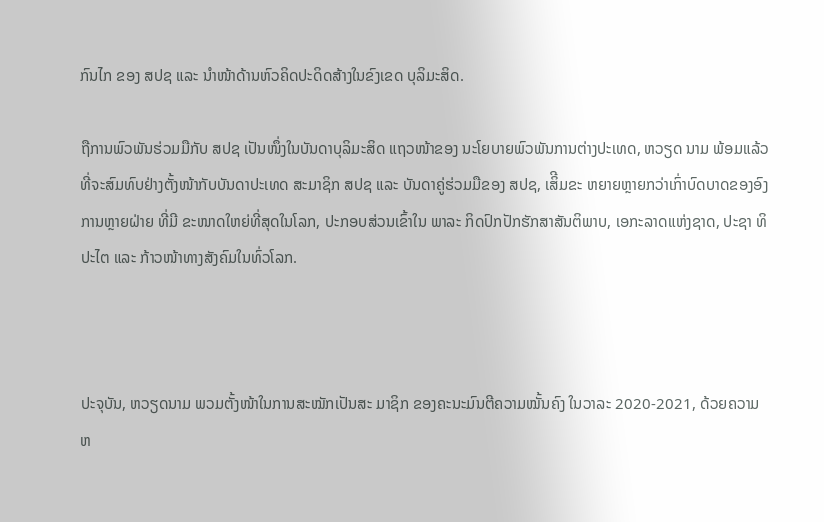ກົນໄກ ຂອງ ສປຊ ແລະ ນຳໜ້າດ້ານຫົວຄິດປະດິດສ້າງໃນຂົງເຂດ ບຸລິມະສິດ.

ຖືການພົວພັນຮ່ວມມືກັບ ສປຊ ເປັນໜຶ່ງໃນບັນດາບຸລິມະສິດ ແຖວໜ້າຂອງ ນະໂຍບາຍພົວພັນການຕ່າງປະເທດ, ຫວຽດ ນາມ ພ້ອມແລ້ວທີ່ຈະສົມທົບຢ່າງຕັ້ງໜ້າກັບບັນດາປະເທດ ສະມາຊິກ ສປຊ ແລະ ບັນດາຄູ່ຮ່ວມມືຂອງ ສປຊ, ເສິີມຂະ ຫຍາຍຫຼາຍກວ່າເກົ່າບົດບາດຂອງອົງການຫຼາຍຝ່າຍ ທີ່ມີ ຂະໜາດໃຫຍ່ທີ່ສຸດໃນໂລກ, ປະກອບສ່ວນເຂົ້າໃນ ພາລະ ກິດປົກປັກຮັກສາສັນຕິພາບ, ເອກະລາດແຫ່ງຊາດ, ປະຊາ ທິປະໄຕ ແລະ ກ້າວໜ້າທາງສັງຄົມໃນທົ່ວໂລກ.



ປະຈຸບັນ, ຫວຽດນາມ ພວມຕັ້ງໜ້າໃນການສະໝັກເປັນສະ ມາຊິກ ຂອງຄະນະມົນຕີຄວາມໝັ້ນຄົງ ໃນວາລະ 2020-2021, ດ້ວຍຄວາມຫ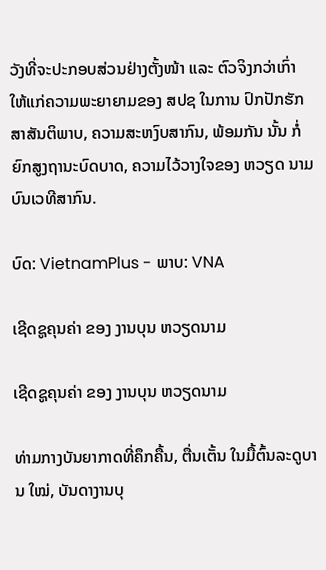ວັງທີ່ຈະປະກອບສ່ວນຢ່າງຕັ້ງໜ້າ ແລະ ຕົວຈິງກວ່າເກົ່າ ໃຫ້ແກ່ຄວາມພະຍາຍາມຂອງ ສປຊ ໃນການ ປົກປັກຮັກສາສັນຕິພາບ, ຄວາມສະຫງົບສາກົນ, ພ້ອມກັນ ນັ້ນ ກໍ່ຍົກສູງຖານະບົດບາດ, ຄວາມໄວ້ວາງໃຈຂອງ ຫວຽດ ນາມ ບົນເວທີສາກົນ.

ບົດ: VietnamPlus - ພາບ: VNA

ເຊີດຊູຄຸນຄ່າ ຂອງ ງານບຸນ ຫວຽດນາມ

ເຊີດຊູຄຸນຄ່າ ຂອງ ງານບຸນ ຫວຽດນາມ

ທ່າມກາງບັນຍາກາດທີ່ຄຶກຄື້ນ, ຕື່ນເຕັ້ນ ໃນມື້ຕົ້ນລະດູບານ ໃໝ່, ບັນດາງານບຸ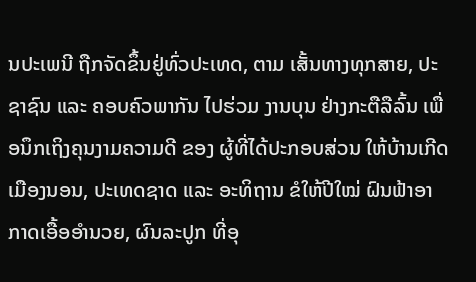ນປະເພນີ ຖືກຈັດຂຶ້ນຢູ່ທົ່ວປະເທດ, ຕາມ ເສັ້ນທາງທຸກສາຍ, ປະຊາຊົນ ແລະ ຄອບຄົວພາກັນ ໄປຮ່ວມ ງານບຸນ ຢ່າງກະຕືລືລົ້ນ ເພື່ອນຶກເຖິງຄຸນງາມຄວາມດີ ຂອງ ຜູ້ທີ່ໄດ້ປະກອບສ່ວນ ໃຫ້ບ້ານເກີດເມືອງນອນ, ປະເທດຊາດ ແລະ ອະທິຖານ ຂໍໃຫ້ປີໃໝ່ ຝົນຟ້າອາກາດເອື້ອອຳນວຍ, ຜົນລະປູກ ທີ່ອຸ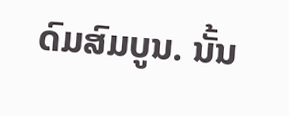ດົມສົມບູນ. ນັ້ນ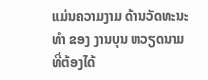ແມ່ນຄວາມງາມ ດ້ານວັດທະນະທຳ ຂອງ ງານບຸນ ຫວຽດນາມ ທີ່ຕ້ອງໄດ້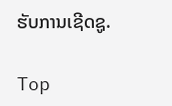ຮັບການເຊີດຊູ.

Top